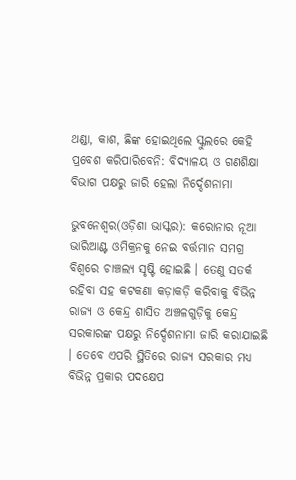ଥଣ୍ଡା, କାଶ, ଛିଙ୍କ ହୋଇଥିଲେ ସ୍କୁଲରେ କେହି ପ୍ରବେଶ କରିପାରିବେନି: ବିଦ୍ୟାଳୟ ଓ ଗଣଶିକ୍ଷା ବିଭାଗ ପକ୍ଷରୁ ଜାରି ହେଲା ନିର୍ଦ୍ଦେଶନାମା

ଭୁବନେଶ୍ୱର(ଓଡ଼ିଶା ଭାସ୍କର): କରୋନାର ନୂଆ ଭାରିଆଣ୍ଟ ଓମିକ୍ରନକୁ ନେଇ ବର୍ତ୍ତମାନ ସମଗ୍ର ବିଶ୍ୱରେ ଚାଞ୍ଚଲ୍ୟ ସୃଷ୍ଟି ହୋଇଛି । ତେଣୁ ସତର୍କ ରହିବା ସହ କଟକଣା କଡ଼ାକଡ଼ି କରିବାକୁ ବିଭିନ୍ନ ରାଜ୍ୟ ଓ କେନ୍ଦ୍ର ଶାସିତ ଅଞ୍ଚଳଗୁଡ଼ିକୁ କେନ୍ଦ୍ର ସରକାରଙ୍କ ପକ୍ଷରୁ ନିର୍ଦ୍ଦେଶନାମା ଜାରି କରାଯାଇଛି । ତେବେ ଏପରି ସ୍ଥିତିରେ ରାଜ୍ୟ ସରକାର ମଧ୍ୟ ବିଭିନ୍ନ ପ୍ରକାର ପଦକ୍ଷେପ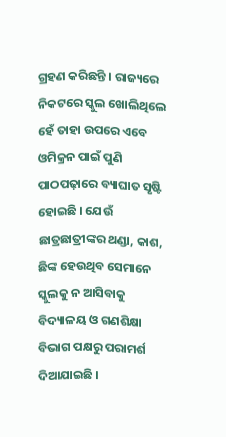ଗ୍ରହଣ କରିଛନ୍ତି । ରାଜ୍ୟରେ ନିକଟରେ ସ୍କୁଲ ଖୋଲିଥିଲେ ହେଁ ତାହା ଉପରେ ଏବେ ଓମିକ୍ରନ ପାଇଁ ପୁଣି ପାଠପଢ଼ାରେ ବ୍ୟାଘାତ ସୃଷ୍ଟି ହୋଇଛି । ଯେଉଁ ଛାତ୍ରଛାତ୍ରୀଙ୍କର ଥଣ୍ଡା, କାଶ, ଛିଙ୍କ ହେଉଥିବ ସେମାନେ ସ୍କୁଲକୁ ନ ଆସିବାକୁ ବିଦ୍ୟାଳୟ ଓ ଗଣଶିକ୍ଷା ବିଭାଗ ପକ୍ଷରୁ ପରାମର୍ଶ ଦିଆଯାଇଛି ।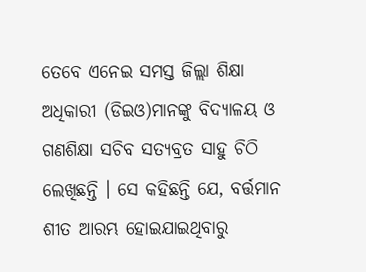ତେବେ ଏନେଇ ସମସ୍ତ ଜିଲ୍ଲା ଶିକ୍ଷା ଅଧିକାରୀ (ଡିଇଓ)ମାନଙ୍କୁ ବିଦ୍ୟାଳୟ ଓ ଗଣଶିକ୍ଷା ସଚିବ ସତ୍ୟବ୍ରତ ସାହୁ ଚିଠି ଲେଖିଛନ୍ତି । ସେ କହିଛନ୍ତି ଯେ, ବର୍ତ୍ତମାନ ଶୀତ ଆରମ୍ଭ ହୋଇଯାଇଥିବାରୁ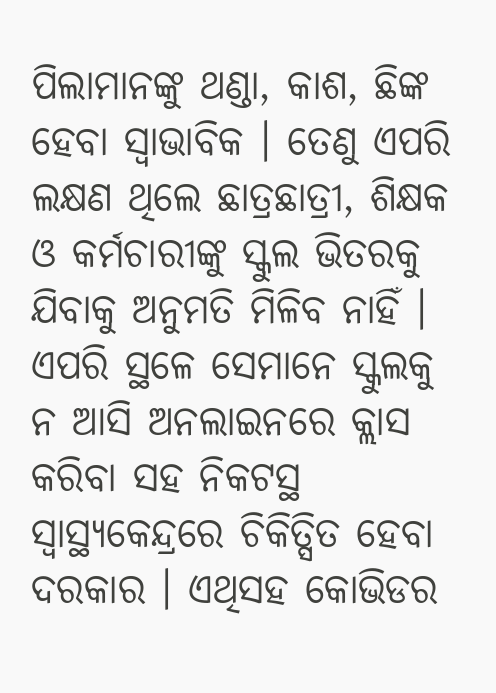ପିଲାମାନଙ୍କୁ ଥଣ୍ଡା, କାଶ, ଛିଙ୍କ ହେବା ସ୍ୱାଭାବିକ । ତେଣୁ ଏପରି ଲକ୍ଷଣ ଥିଲେ ଛାତ୍ରଛାତ୍ରୀ, ଶିକ୍ଷକ ଓ କର୍ମଚାରୀଙ୍କୁ ସ୍କୁଲ ଭିତରକୁ ଯିବାକୁ ଅନୁମତି ମିଳିବ ନାହିଁ । ଏପରି ସ୍ଥଳେ ସେମାନେ ସ୍କୁଲକୁ ନ ଆସି ଅନଲାଇନରେ କ୍ଲାସ କରିବା ସହ ନିକଟସ୍ଥ ସ୍ୱାସ୍ଥ୍ୟକେନ୍ଦ୍ରରେ ଚିକିତ୍ସିତ ହେବା ଦରକାର । ଏଥିସହ କୋଭିଡର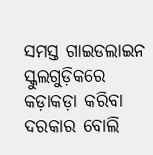ସମସ୍ତ ଗାଇଡଲାଇନ ସ୍କୁଲଗୁଡ଼ିକରେ କଡ଼ାକଡ଼ା କରିବା ଦରକାର ବୋଲି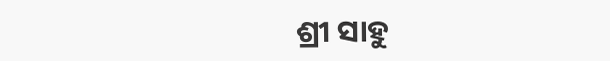ଶ୍ରୀ ସାହୁ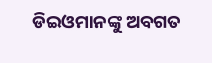ଡିଇଓମାନଙ୍କୁ ଅବଗତ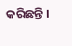କରିଛନ୍ତି ।